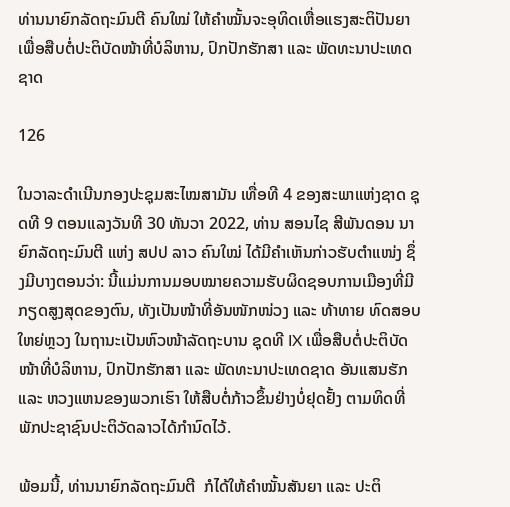ທ່ານນາຍົກລັດຖະມົນຕີ ຄົນໃໝ່ ໃຫ້ຄໍາໝັ້ນຈະອຸທິດເຫື່ອແຮງສະຕິປັນຍາ ເພື່ອສືບຕໍ່ປະຕິບັດໜ້າທີ່ບໍລິຫານ, ປົກປັກຮັກສາ ແລະ ພັດທະນາປະເທດຊາດ

126

ໃນວາລະດຳເນີນກອງປະຊຸມສະໄໝສາມັນ ເທື່ອທີ 4 ຂອງສະພາແຫ່ງຊາດ ຊຸດທີ 9 ຕອນແລງວັນທີ 30 ທັນວາ 2022, ທ່ານ ສອນໄຊ ສີພັນດອນ ນາຍົກລັດຖະມົນຕີ ແຫ່ງ ສປປ ລາວ ຄົນໃໝ່ ໄດ້ມີຄຳເຫັນກ່າວຮັບຕໍາແໜ່ງ ຊຶ່ງມີບາງຕອນວ່າ: ນີ້ແມ່ນການມອບໝາຍຄວາມຮັບຜິດຊອບການເມືອງທີ່ມີກຽດສູງສຸດຂອງຕົນ, ທັງເປັນໜ້າທີ່ອັນໜັກໜ່ວງ ແລະ ທ້າທາຍ ທົດສອບໃຫຍ່ຫຼວງ ໃນຖານະເປັນຫົວໜ້າລັດຖະບານ ຊຸດທີ IX ເພື່ອສືບຕໍ່ປະຕິບັດໜ້າທີ່ບໍລິຫານ, ປົກປັກຮັກສາ ແລະ ພັດທະນາປະເທດຊາດ ອັນແສນຮັກ ແລະ ຫວງແຫນຂອງພວກເຮົາ ໃຫ້ສືບຕໍ່ກ້າວຂຶ້ນຢ່າງບໍ່ຢຸດຢັ້ງ ຕາມທິດທີ່ພັກປະຊາຊົນປະຕິວັດລາວໄດ້ກຳນົດໄວ້.

ພ້ອມນີ້, ທ່ານນາຍົກລັດຖະມົນຕີ  ກໍໄດ້ໃຫ້ຄໍາໝັ້ນສັນຍາ ແລະ ປະຕິ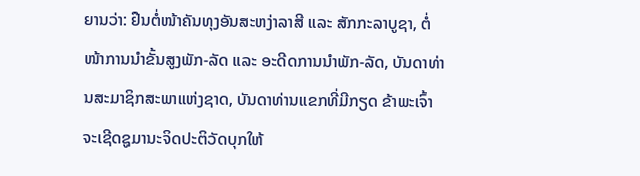ຍານວ່າ: ຢືນຕໍ່ໜ້າຄັນທຸງອັນສະຫງ່າລາສີ ແລະ ສັກກະລາບູຊາ, ຕໍ່ໜ້າການນໍາຂັ້ນສູງພັກ-ລັດ ແລະ ອະດີດການນໍາພັກ-ລັດ, ບັນດາທ່ານສະມາຊິກສະພາແຫ່ງຊາດ, ບັນດາທ່ານແຂກທີ່ມີກຽດ ຂ້າພະເຈົ້າ ຈະເຊີດຊູມານະຈິດປະຕິວັດບຸກໃຫ້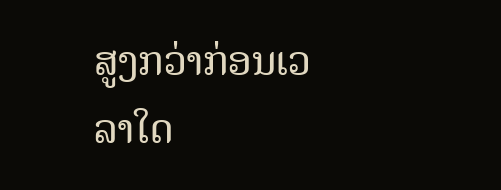ສູງກວ່າກ່ອນເວລາໃດ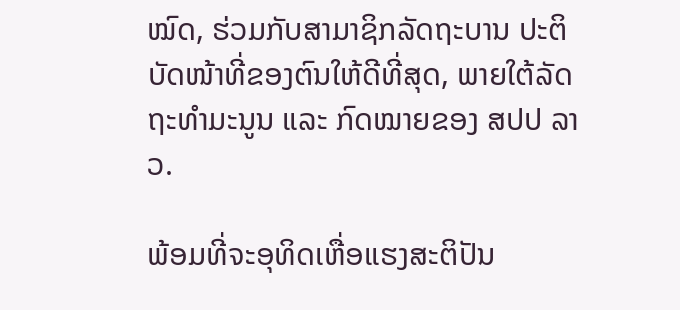ໝົດ, ຮ່ວມກັບສາມາຊິກລັດຖະບານ ປະຕິບັດໜ້າທີ່ຂອງຕົນໃຫ້ດີທີ່ສຸດ, ພາຍໃຕ້ລັດຖະທໍາມະນູນ ແລະ ກົດໝາຍຂອງ ສປປ ລາວ.

ພ້ອມທີ່ຈະອຸທິດເຫື່ອແຮງສະຕິປັນ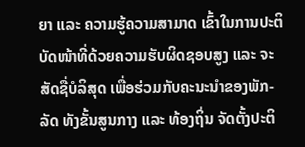ຍາ ແລະ ຄວາມຮູ້ຄວາມສາມາດ ເຂົ້າໃນການປະຕິບັດໜ້າທີ່ດ້ວຍຄວາມຮັບຜິດຊອບສູງ ແລະ ຈະສັດຊື່ບໍລິສຸດ ເພື່ອຮ່ວມກັບຄະນະນໍາຂອງພັກ-ລັດ ທັງຂັ້ນສູນກາງ ແລະ ທ້ອງຖິ່ນ ຈັດຕັ້ງປະຕິ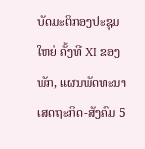ບັດມະຕິກອງປະຊຸມໃຫຍ່ ຄັ້ງທີ XI ຂອງພັກ, ແຜນພັດທະນາເສດຖະກິດ-ສັງຄົມ 5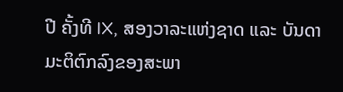ປີ ຄັ້ງທີ IX, ສອງວາລະແຫ່ງຊາດ ແລະ ບັນດາມະຕິຕົກລົງຂອງສະພາ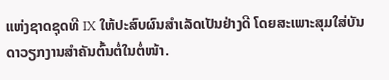ແຫ່ງຊາດຊຸດທີ IX ໃຫ້ປະສົບຜົນສໍາເລັດເປັນຢ່າງດີ ໂດຍສະເພາະສຸມໃສ່ບັນດາວຽກງານສຳຄັນຕົ້ນຕໍ່ໃນຕໍ່ໜ້າ.